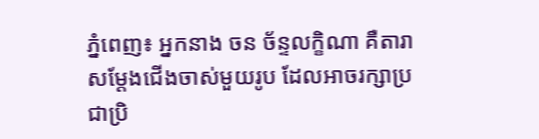ភ្នំពេញ៖ អ្នកនាង ចន ច័ន្ទលក្ខិណា គឺតារាសម្តែងជើងចាស់មួយរូប ដែលអាចរក្សាប្រជាប្រិ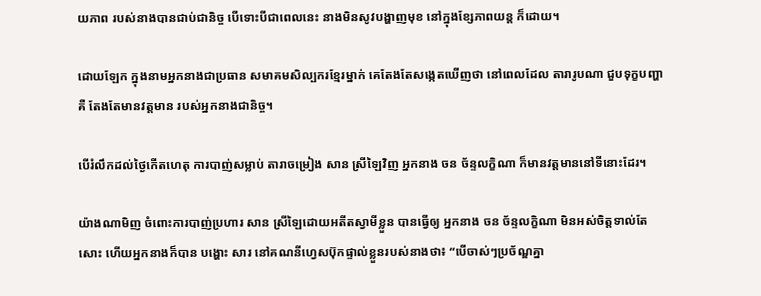យភាព របស់នាងបានជាប់ជានិច្ច បើទោះបីជាពេលនេះ នាងមិនសូវបង្ហាញមុខ នៅក្នុងខ្សែភាពយន្ត ក៏ដោយ។

ដោយឡែក ក្នុងនាមអ្នកនាងជាប្រធាន សមាគមសិល្បករខ្មែរម្នាក់ គេតែងតែសង្កេតឃើញថា នៅពេលដែល តារារូបណា ជួបទុក្ខបញ្ហាគឺ តែងតែមានវត្តមាន របស់អ្នកនាងជានិច្ច។

បើរំលឹកដល់ថ្ងៃកើតហេតុ ការបាញ់សម្លាប់ តារាចម្រៀង សាន ស្រីឡៃវិញ អ្នកនាង ចន ច័ន្ទលក្ខិណា ក៏មានវត្តមាននៅទីនោះដែរ។

យ៉ាងណាមិញ ចំពោះការបាញ់ប្រហារ សាន ស្រីឡៃដោយអតីតស្វាមីខ្លួន បានធ្វើឲ្យ អ្នកនាង ចន ច័ន្ទលក្ខិណា មិនអស់ចិត្តទាល់តែសោះ ហើយអ្នកនាងក៏បាន បង្ហោះ សារ នៅគណនីហ្វេសប៊ុកផ្ទាល់ខ្លួនរបស់នាងថា៖ “បើចាស់ៗប្រច័ណ្ឌគ្នា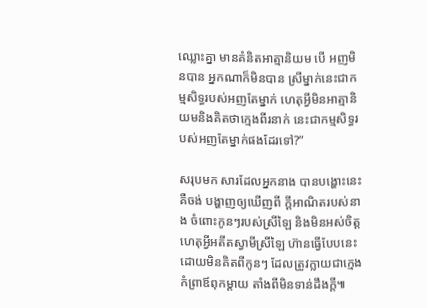ឈ្លោះគ្នា មានគំនិតអាត្មានិយម បើ អញមិនបាន អ្នកណាក៏មិនបាន ស្រីម្នាក់នេះជាកម្មសិទ្ធរបស់អញតែម្នាក់ ហេតុអ្វីមិនអាត្មានិយមនិងគិតថាក្មេងពីរនាក់ នេះជាកម្មសិទ្ធរបស់អញតែម្នាក់ផងដែរទៅ?”

សរុបមក សារដែលអ្នកនាង បានបង្ហោះនេះគឺចង់ បង្ហាញឲ្យឃើញពី ក្តីអាណិតរបស់នាង ចំពោះកូនៗរបស់ស្រីឡៃ និងមិនអស់ចិត្ត ហេតុអ្វីអតីតស្វាមីស្រីឡៃ ហ៊ានធ្វើបែបនេះ ដោយមិនគិតពីកូនៗ ដែលត្រូវក្លាយជាក្មេងកំព្រាឪពុកម្តាយ តាំងពីមិនទាន់ដឹងក្តី៕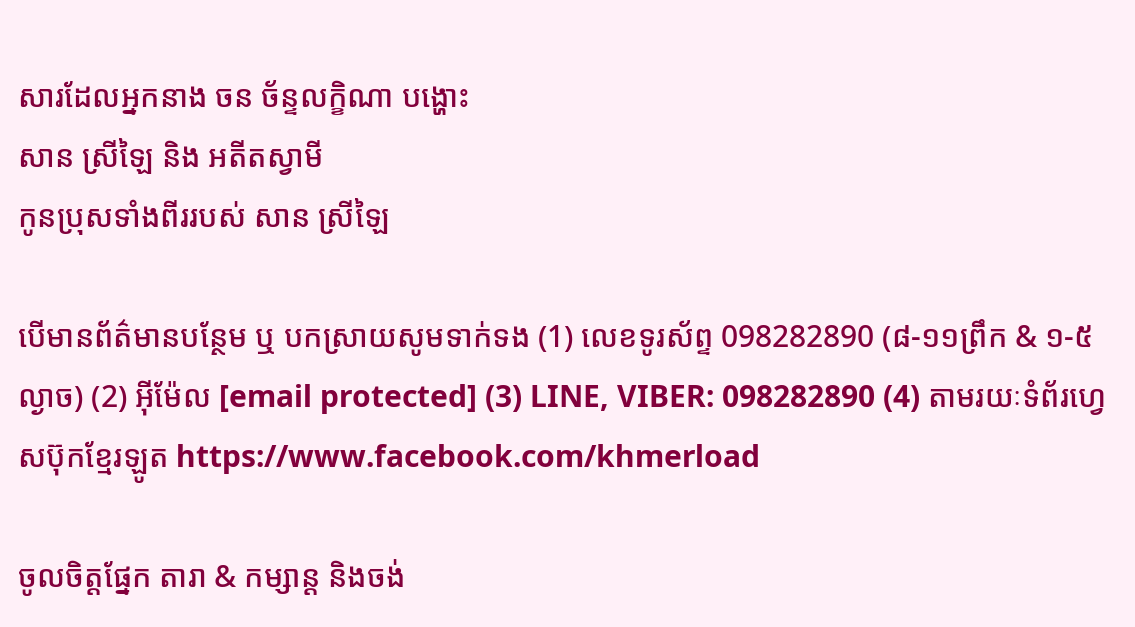សារដែលអ្នកនាង ចន ច័ន្ទលក្ខិណា បង្ហោះ
សាន ស្រីឡៃ និង អតីតស្វាមី
កូនប្រុសទាំងពីររបស់ សាន ស្រីឡៃ

បើមានព័ត៌មានបន្ថែម ឬ បកស្រាយសូមទាក់ទង (1) លេខទូរស័ព្ទ 098282890 (៨-១១ព្រឹក & ១-៥ល្ងាច) (2) អ៊ីម៉ែល [email protected] (3) LINE, VIBER: 098282890 (4) តាមរយៈទំព័រហ្វេសប៊ុកខ្មែរឡូត https://www.facebook.com/khmerload

ចូលចិត្តផ្នែក តារា & កម្សាន្ដ និងចង់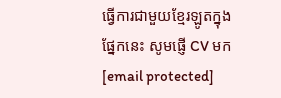ធ្វើការជាមួយខ្មែរឡូតក្នុងផ្នែកនេះ សូមផ្ញើ CV មក [email protected]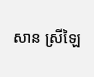សាន ស្រីឡៃ